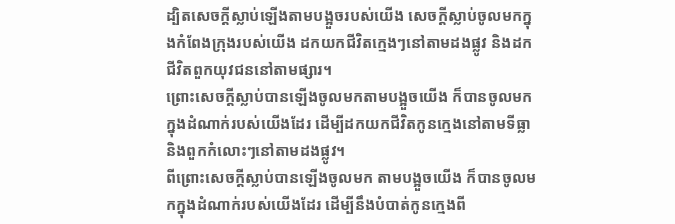ដ្បិតសេចក្ដីស្លាប់ឡើងតាមបង្អួចរបស់យើង សេចក្ដីស្លាប់ចូលមកក្នុងកំពែងក្រុងរបស់យើង ដកយកជីវិតក្មេងៗនៅតាមដងផ្លូវ និងដកជីវិតពួកយុវជននៅតាមផ្សារ។
ព្រោះសេចក្ដីស្លាប់បានឡើងចូលមកតាមបង្អួចយើង ក៏បានចូលមកក្នុងដំណាក់របស់យើងដែរ ដើម្បីដកយកជីវិតកូនក្មេងនៅតាមទីធ្លា និងពួកកំលោះៗនៅតាមដងផ្លូវ។
ពីព្រោះសេចក្ដីស្លាប់បានឡើងចូលមក តាមបង្អួចយើង ក៏បានចូលមកក្នុងដំណាក់របស់យើងដែរ ដើម្បីនឹងបំបាត់កូនក្មេងពី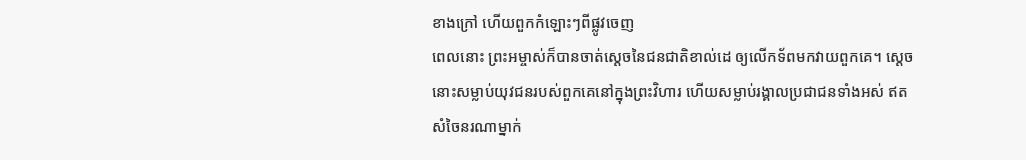ខាងក្រៅ ហើយពួកកំឡោះៗពីផ្លូវចេញ
ពេលនោះ ព្រះអម្ចាស់ក៏បានចាត់ស្ដេចនៃជនជាតិខាល់ដេ ឲ្យលើកទ័ពមកវាយពួកគេ។ ស្ដេចនោះសម្លាប់យុវជនរបស់ពួកគេនៅក្នុងព្រះវិហារ ហើយសម្លាប់រង្គាលប្រជាជនទាំងអស់ ឥតសំចៃនរណាម្នាក់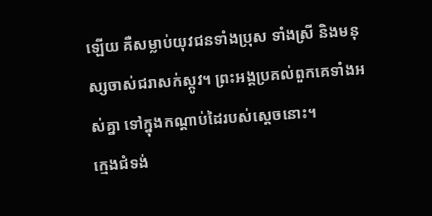ឡើយ គឺសម្លាប់យុវជនទាំងប្រុស ទាំងស្រី និងមនុស្សចាស់ជរាសក់ស្កូវ។ ព្រះអង្គប្រគល់ពួកគេទាំងអស់គ្នា ទៅក្នុងកណ្ដាប់ដៃរបស់ស្ដេចនោះ។
ក្មេងជំទង់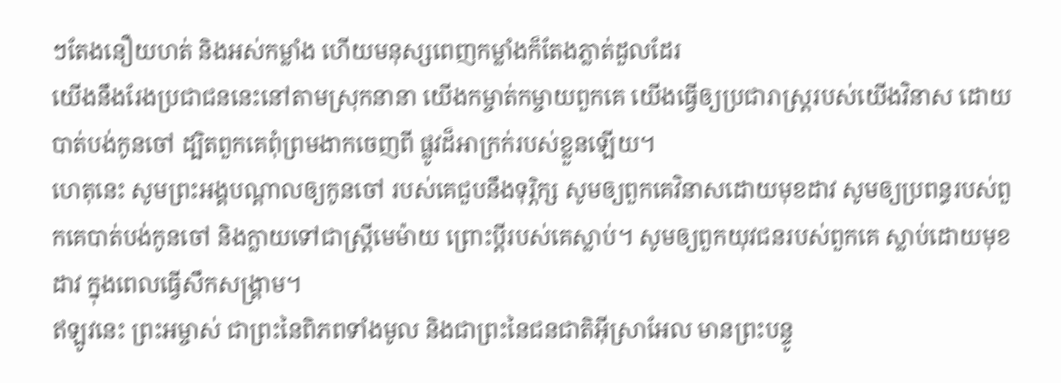ៗតែងនឿយហត់ និងអស់កម្លាំង ហើយមនុស្សពេញកម្លាំងក៏តែងភ្លាត់ដួលដែរ
យើងនឹងរែងប្រជាជននេះនៅតាមស្រុកនានា យើងកម្ចាត់កម្ចាយពួកគេ យើងធ្វើឲ្យប្រជារាស្ត្ររបស់យើងវិនាស ដោយបាត់បង់កូនចៅ ដ្បិតពួកគេពុំព្រមងាកចេញពី ផ្លូវដ៏អាក្រក់របស់ខ្លួនឡើយ។
ហេតុនេះ សូមព្រះអង្គបណ្ដាលឲ្យកូនចៅ របស់គេជួបនឹងទុរ្ភិក្ស សូមឲ្យពួកគេវិនាសដោយមុខដាវ សូមឲ្យប្រពន្ធរបស់ពួកគេបាត់បង់កូនចៅ និងក្លាយទៅជាស្ត្រីមេម៉ាយ ព្រោះប្ដីរបស់គេស្លាប់។ សូមឲ្យពួកយុវជនរបស់ពួកគេ ស្លាប់ដោយមុខដាវ ក្នុងពេលធ្វើសឹកសង្គ្រាម។
ឥឡូវនេះ ព្រះអម្ចាស់ ជាព្រះនៃពិភពទាំងមូល និងជាព្រះនៃជនជាតិអ៊ីស្រាអែល មានព្រះបន្ទូ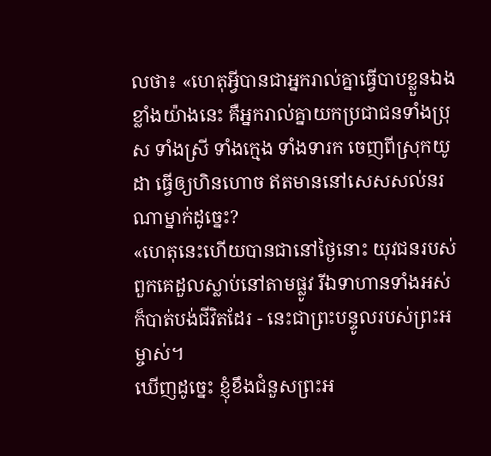លថា៖ «ហេតុអ្វីបានជាអ្នករាល់គ្នាធ្វើបាបខ្លួនឯងខ្លាំងយ៉ាងនេះ គឺអ្នករាល់គ្នាយកប្រជាជនទាំងប្រុស ទាំងស្រី ទាំងក្មេង ទាំងទារក ចេញពីស្រុកយូដា ធ្វើឲ្យហិនហោច ឥតមាននៅសេសសល់នរណាម្នាក់ដូច្នេះ?
«ហេតុនេះហើយបានជានៅថ្ងៃនោះ យុវជនរបស់ពួកគេដួលស្លាប់នៅតាមផ្លូវ រីឯទាហានទាំងអស់ក៏បាត់បង់ជីវិតដែរ - នេះជាព្រះបន្ទូលរបស់ព្រះអម្ចាស់។
ឃើញដូច្នេះ ខ្ញុំខឹងជំនួសព្រះអ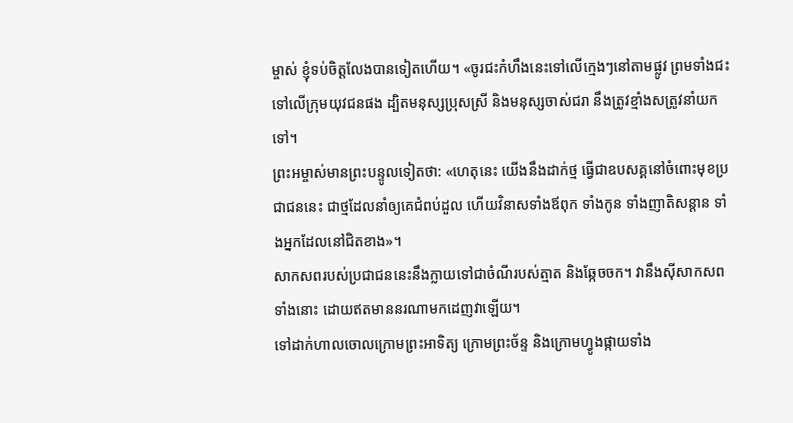ម្ចាស់ ខ្ញុំទប់ចិត្តលែងបានទៀតហើយ។ «ចូរជះកំហឹងនេះទៅលើក្មេងៗនៅតាមផ្លូវ ព្រមទាំងជះទៅលើក្រុមយុវជនផង ដ្បិតមនុស្សប្រុសស្រី និងមនុស្សចាស់ជរា នឹងត្រូវខ្មាំងសត្រូវនាំយកទៅ។
ព្រះអម្ចាស់មានព្រះបន្ទូលទៀតថា: «ហេតុនេះ យើងនឹងដាក់ថ្ម ធ្វើជាឧបសគ្គនៅចំពោះមុខប្រជាជននេះ ជាថ្មដែលនាំឲ្យគេជំពប់ដួល ហើយវិនាសទាំងឪពុក ទាំងកូន ទាំងញាតិសន្ដាន ទាំងអ្នកដែលនៅជិតខាង»។
សាកសពរបស់ប្រជាជននេះនឹងក្លាយទៅជាចំណីរបស់ត្មាត និងឆ្កែចចក។ វានឹងស៊ីសាកសពទាំងនោះ ដោយឥតមាននរណាមកដេញវាឡើយ។
ទៅដាក់ហាលចោលក្រោមព្រះអាទិត្យ ក្រោមព្រះច័ន្ទ និងក្រោមហ្វូងផ្កាយទាំង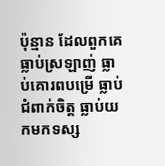ប៉ុន្មាន ដែលពួកគេធ្លាប់ស្រឡាញ់ ធ្លាប់គោរពបម្រើ ធ្លាប់ជំពាក់ចិត្ត ធ្លាប់យកមកទស្ស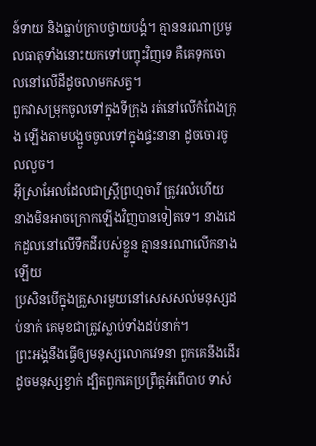ន៍ទាយ និងធ្លាប់ក្រាបថ្វាយបង្គំ។ គ្មាននរណាប្រមូលធាតុទាំងនោះយកទៅបញ្ចុះវិញទេ គឺគេទុកចោលនៅលើដីដូចលាមកសត្វ។
ពួកវាសម្រុកចូលទៅក្នុងទីក្រុង រត់នៅលើកំពែងក្រុង ឡើងតាមបង្អួចចូលទៅក្នុងផ្ទះនានា ដូចចោរចូលលួច។
អ៊ីស្រាអែលដែលជាស្ត្រីព្រហ្មចារី ត្រូវរលំហើយ នាងមិនអាចក្រោកឡើងវិញបានទៀតទេ។ នាងដេកដួលនៅលើទឹកដីរបស់ខ្លួន គ្មាននរណាលើកនាងឡើយ
ប្រសិនបើក្នុងគ្រួសារមួយនៅសេសសល់មនុស្សដប់នាក់ គេមុខជាត្រូវស្លាប់ទាំងដប់នាក់។
ព្រះអង្គនឹងធ្វើឲ្យមនុស្សលោកវេទនា ពួកគេនឹងដើរដូចមនុស្សខ្វាក់ ដ្បិតពួកគេប្រព្រឹត្តអំពើបាប ទាស់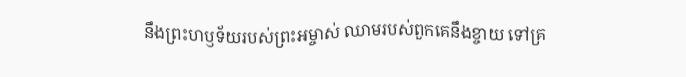នឹងព្រះហឫទ័យរបស់ព្រះអម្ចាស់ ឈាមរបស់ពួកគេនឹងខ្ចាយ ទៅគ្រ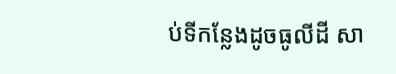ប់ទីកន្លែងដូចធូលីដី សា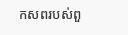កសពរបស់ពួ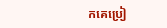កគេប្រៀ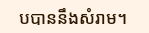បបាននឹងសំរាម។